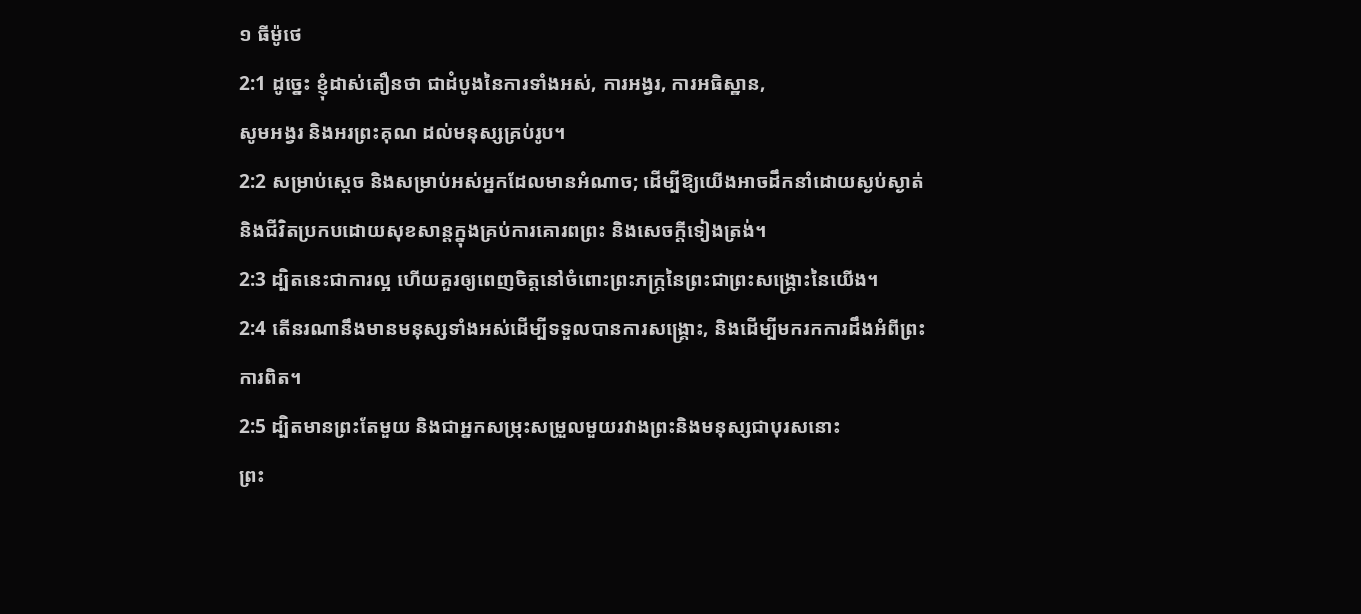១ ធីម៉ូថេ
2:1 ដូច្នេះ ខ្ញុំដាស់តឿនថា ជាដំបូងនៃការទាំងអស់, ការអង្វរ, ការអធិស្ឋាន,
សូមអង្វរ និងអរព្រះគុណ ដល់មនុស្សគ្រប់រូប។
2:2 សម្រាប់ស្ដេច និងសម្រាប់អស់អ្នកដែលមានអំណាច; ដើម្បីឱ្យយើងអាចដឹកនាំដោយស្ងប់ស្ងាត់
និងជីវិតប្រកបដោយសុខសាន្តក្នុងគ្រប់ការគោរពព្រះ និងសេចក្តីទៀងត្រង់។
2:3 ដ្បិតនេះជាការល្អ ហើយគួរឲ្យពេញចិត្តនៅចំពោះព្រះភក្ត្រនៃព្រះជាព្រះសង្គ្រោះនៃយើង។
2:4 តើនរណានឹងមានមនុស្សទាំងអស់ដើម្បីទទួលបានការសង្គ្រោះ, និងដើម្បីមករកការដឹងអំពីព្រះ
ការពិត។
2:5 ដ្បិតមានព្រះតែមួយ និងជាអ្នកសម្រុះសម្រួលមួយរវាងព្រះនិងមនុស្សជាបុរសនោះ
ព្រះ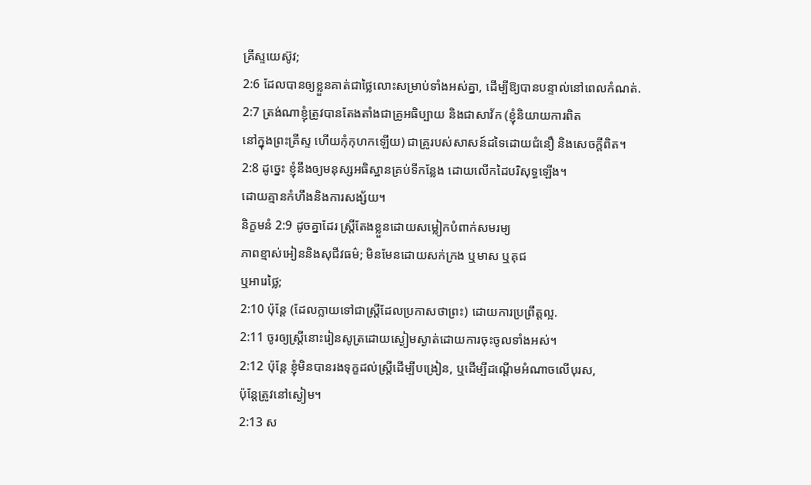គ្រីស្ទយេស៊ូវ;
2:6 ដែលបានឲ្យខ្លួនគាត់ជាថ្លៃលោះសម្រាប់ទាំងអស់គ្នា, ដើម្បីឱ្យបានបន្ទាល់នៅពេលកំណត់.
2:7 ត្រង់ណាខ្ញុំត្រូវបានតែងតាំងជាគ្រូអធិប្បាយ និងជាសាវ័ក (ខ្ញុំនិយាយការពិត
នៅក្នុងព្រះគ្រីស្ទ ហើយកុំកុហកឡើយ) ជាគ្រូរបស់សាសន៍ដទៃដោយជំនឿ និងសេចក្តីពិត។
2:8 ដូច្នេះ ខ្ញុំនឹងឲ្យមនុស្សអធិស្ឋានគ្រប់ទីកន្លែង ដោយលើកដៃបរិសុទ្ធឡើង។
ដោយគ្មានកំហឹងនិងការសង្ស័យ។
និក្ខមនំ 2:9 ដូចគ្នាដែរ ស្ត្រីតែងខ្លួនដោយសម្លៀកបំពាក់សមរម្យ
ភាពខ្មាស់អៀននិងសុជីវធម៌; មិនមែនដោយសក់ក្រង ឬមាស ឬគុជ
ឬអារេថ្លៃ;
2:10 ប៉ុន្តែ (ដែលក្លាយទៅជាស្ត្រីដែលប្រកាសថាព្រះ) ដោយការប្រព្រឹត្តល្អ.
2:11 ចូរឲ្យស្ត្រីនោះរៀនសូត្រដោយស្ងៀមស្ងាត់ដោយការចុះចូលទាំងអស់។
2:12 ប៉ុន្តែ ខ្ញុំមិនបានរងទុក្ខដល់ស្ត្រីដើម្បីបង្រៀន, ឬដើម្បីដណ្តើមអំណាចលើបុរស,
ប៉ុន្តែត្រូវនៅស្ងៀម។
2:13 ស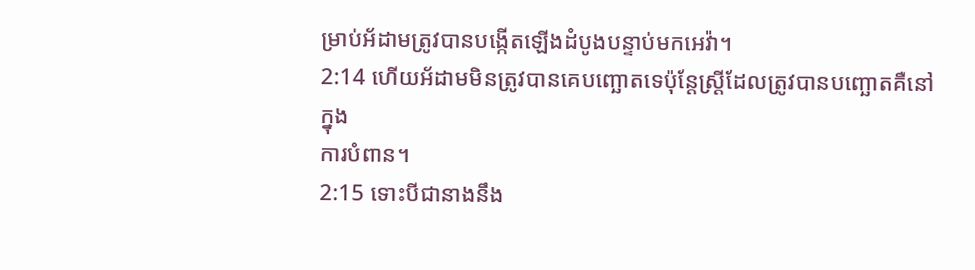ម្រាប់អ័ដាមត្រូវបានបង្កើតឡើងដំបូងបន្ទាប់មកអេវ៉ា។
2:14 ហើយអ័ដាមមិនត្រូវបានគេបញ្ឆោតទេប៉ុន្តែស្ត្រីដែលត្រូវបានបញ្ឆោតគឺនៅក្នុង
ការបំពាន។
2:15 ទោះបីជានាងនឹង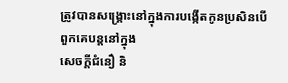ត្រូវបានសង្គ្រោះនៅក្នុងការបង្កើតកូនប្រសិនបើពួកគេបន្តនៅក្នុង
សេចក្តីជំនឿ និ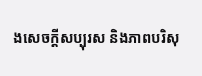ងសេចក្តីសប្បុរស និងភាពបរិសុ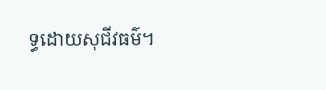ទ្ធដោយសុជីវធម៌។